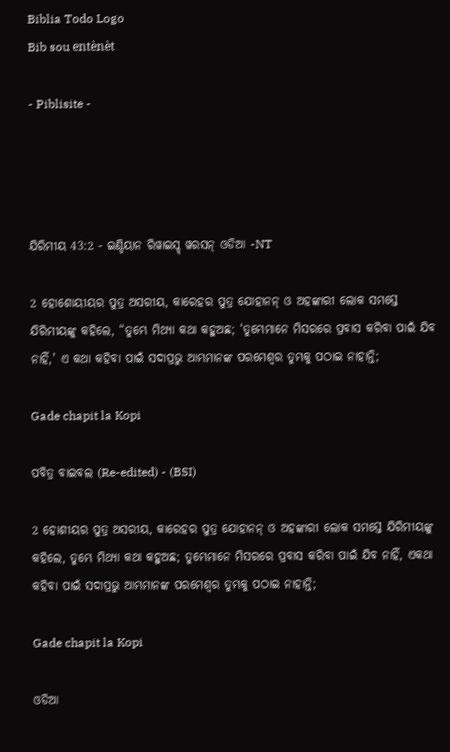Biblia Todo Logo
Bib sou entènèt

- Piblisite -




ଯିରିମୀୟ 43:2 - ଇଣ୍ଡିୟାନ ରିୱାଇସ୍ଡ୍ ୱରସନ୍ ଓଡିଆ -NT

2 ହୋଶୋୟୀୟର ପୁତ୍ର ଅସରୀୟ, କାରେହର ପୁତ୍ର ଯୋହାନନ୍‍ ଓ ଅହଙ୍କାରୀ ଲୋକ ସମସ୍ତେ ଯିରିମୀୟଙ୍କୁ କହିଲେ, “ତୁମ୍ଭେ ମିଥ୍ୟା କଥା କହୁଅଛ; ‘ତୁମ୍ଭେମାନେ ମିସରରେ ପ୍ରବାସ କରିବା ପାଇଁ ଯିବ ନାହିଁ,’ ଏ କଥା କହିବା ପାଇଁ ସଦାପ୍ରଭୁ ଆମ୍ଭମାନଙ୍କ ପରମେଶ୍ୱର ତୁମ୍ଭକୁ ପଠାଇ ନାହାନ୍ତି;

Gade chapit la Kopi

ପବିତ୍ର ବାଇବଲ (Re-edited) - (BSI)

2 ହୋଶୀୟର ପୁତ୍ର ଅସରୀୟ, କାରେହର ପୁତ୍ର ଯୋହାନନ୍ ଓ ଅହଙ୍କାରୀ ଲୋକ ସମସ୍ତେ ଯିରିମୀୟଙ୍କୁ କହିଲେ, ତୁମ୍ଭେ ମିଥ୍ୟା କଥା କହୁଅଛ; ତୁମ୍ଭେମାନେ ମିସରରେ ପ୍ରବାସ କରିବା ପାଇଁ ଯିବ ନାହିଁ, ଏକଥା କହିବା ପାଇଁ ସଦାପ୍ରଭୁ ଆମ୍ଭମାନଙ୍କ ପରମେଶ୍ଵର ତୁମ୍ଭକୁ ପଠାଇ ନାହାନ୍ତି;

Gade chapit la Kopi

ଓଡିଆ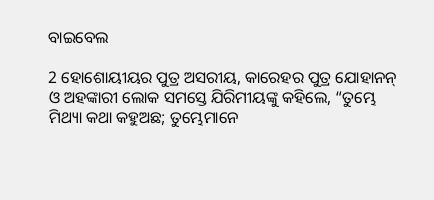ବାଇବେଲ

2 ହୋଶୋୟୀୟର ପୁତ୍ର ଅସରୀୟ, କାରେହର ପୁତ୍ର ଯୋହାନନ୍‍ ଓ ଅହଙ୍କାରୀ ଲୋକ ସମସ୍ତେ ଯିରିମୀୟଙ୍କୁ କହିଲେ, “ତୁମ୍ଭେ ମିଥ୍ୟା କଥା କହୁଅଛ; ତୁମ୍ଭେମାନେ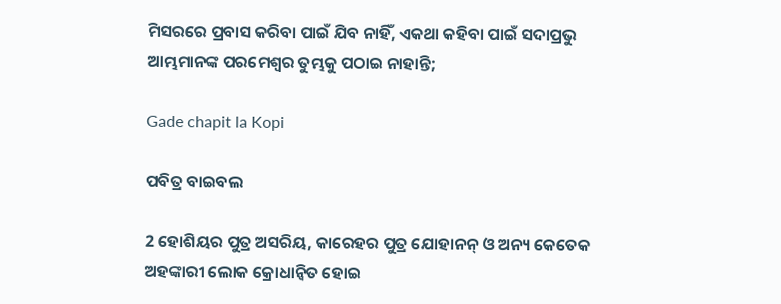ମିସରରେ ପ୍ରବାସ କରିବା ପାଇଁ ଯିବ ନାହିଁ, ଏକଥା କହିବା ପାଇଁ ସଦାପ୍ରଭୁ ଆମ୍ଭମାନଙ୍କ ପରମେଶ୍ୱର ତୁମ୍ଭକୁ ପଠାଇ ନାହାନ୍ତି;

Gade chapit la Kopi

ପବିତ୍ର ବାଇବଲ

2 ହୋଶିୟର ପୁତ୍ର ଅସରିୟ, କାରେହର ପୁତ୍ର ଯୋହାନନ୍ ଓ ଅନ୍ୟ କେତେକ ଅହଙ୍କାରୀ ଲୋକ କ୍ରୋଧାନ୍ୱିତ ହୋଇ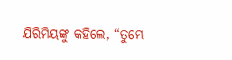ଯିରିମିୟଙ୍କୁ କହିଲେ, “ତୁମ୍ଭେ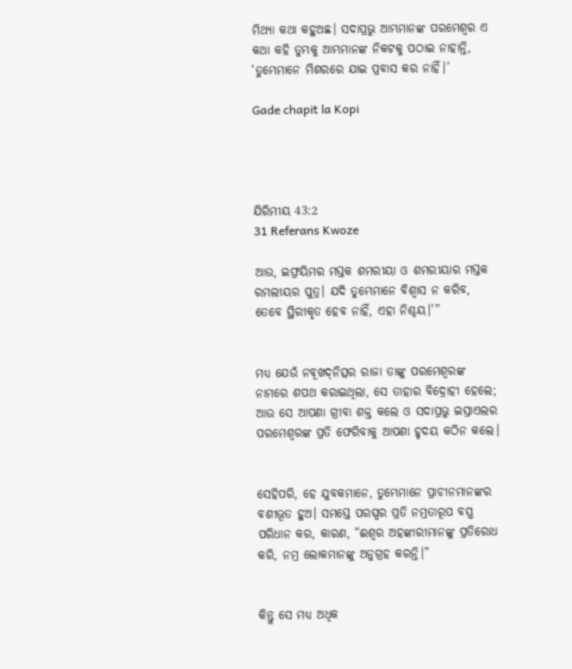ମିଥ୍ୟା କଥା କହୁଅଛ। ସଦାପ୍ରଭୁ ଆମ୍ଭମାନଙ୍କ ପରମେଶ୍ୱର ଏ କଥା କହି ତୁମ୍ଭକୁ ଆମ୍ଭମାନଙ୍କ ନିକଟକୁ ପଠାଇ ନାହାନ୍ତି, ‘ତୁମ୍ଭେମାନେ ମିଶରରେ ଯାଇ ପ୍ରବାସ କର ନାହିଁ।’

Gade chapit la Kopi




ଯିରିମୀୟ 43:2
31 Referans Kwoze

ଆଉ, ଇଫ୍ରୟିମର ମସ୍ତକ ଶମରୀୟା ଓ ଶମରୀୟାର ମସ୍ତକ ରମଲୀୟର ପୁତ୍ର। ଯଦି ତୁମ୍ଭେମାନେ ବିଶ୍ୱାସ ନ କରିବ, ତେବେ ସ୍ଥିରୀକୃତ ହେବ ନାହିଁ, ଏହା ନିଶ୍ଚୟ।’”


ମଧ୍ୟ ଯେଉଁ ନବୂଖଦ୍‍ନିତ୍ସର ରାଜା ତାଙ୍କୁ ପରମେଶ୍ୱରଙ୍କ ନାମରେ ଶପଥ କରାଇଥିଲା, ସେ ତାହାର ବିଦ୍ରୋହୀ ହେଲେ; ଆଉ ସେ ଆପଣା ଗ୍ରୀବା ଶକ୍ତ କଲେ ଓ ସଦାପ୍ରଭୁ ଇସ୍ରାଏଲର ପରମେଶ୍ୱରଙ୍କ ପ୍ରତି ଫେରିବାକୁ ଆପଣା ହୃଦୟ କଠିନ କଲେ।


ସେହିପରି, ହେ ଯୁବକମାନେ, ତୁମ୍ଭେମାନେ ପ୍ରାଚୀନମାନଙ୍କର ବଶୀଭୂତ ହୁଅ। ସମସ୍ତେ ପରସ୍ପର ପ୍ରତି ନମ୍ରତାରୂପ ବସ୍ତ୍ର ପରିଧାନ କର, କାରଣ, “ଈଶ୍ବର ଅହଙ୍କାରୀମାନଙ୍କୁ ପ୍ରତିରୋଧ କରି, ନମ୍ର ଲୋକମାନଙ୍କୁ ଅନୁଗ୍ରହ କରନ୍ତି।”


କିନ୍ତୁ ସେ ମଧ୍ୟ ଅଧିକ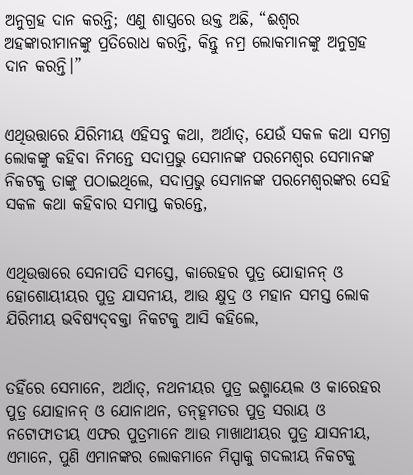ଅନୁଗ୍ରହ ଦାନ କରନ୍ତି; ଏଣୁ ଶାସ୍ତ୍ର‌ରେ ଉକ୍ତ ଅଛି, “ଈଶ୍ବର ଅହଙ୍କାରୀମାନଙ୍କୁ ପ୍ରତିରୋଧ କରନ୍ତି, କିନ୍ତୁ ନମ୍ର ଲୋକମାନଙ୍କୁ ଅନୁଗ୍ରହ ଦାନ କରନ୍ତି।”


ଏଥିଉତ୍ତାରେ ଯିରିମୀୟ ଏହିସବୁ କଥା, ଅର୍ଥାତ୍‍, ଯେଉଁ ସକଳ କଥା ସମଗ୍ର ଲୋକଙ୍କୁ କହିବା ନିମନ୍ତେ ସଦାପ୍ରଭୁ ସେମାନଙ୍କ ପରମେଶ୍ୱର ସେମାନଙ୍କ ନିକଟକୁ ତାଙ୍କୁ ପଠାଇଥିଲେ, ସଦାପ୍ରଭୁ ସେମାନଙ୍କ ପରମେଶ୍ୱରଙ୍କର ସେହି ସକଳ କଥା କହିବାର ସମାପ୍ତ କରନ୍ତେ,


ଏଥିଉତ୍ତାରେ ସେନାପତି ସମସ୍ତେ, କାରେହର ପୁତ୍ର ଯୋହାନନ୍‍ ଓ ହୋଶୋୟୀୟର ପୁତ୍ର ଯାସନୀୟ, ଆଉ କ୍ଷୁଦ୍ର ଓ ମହାନ ସମସ୍ତ ଲୋକ ଯିରିମୀୟ ଭବିଷ୍ୟଦ୍‍ବକ୍ତା ନିକଟକୁ ଆସି କହିଲେ,


ତହିଁରେ ସେମାନେ, ଅର୍ଥାତ୍‍, ନଥନୀୟର ପୁତ୍ର ଇଶ୍ମାୟେଲ ଓ କାରେହର ପୁତ୍ର ଯୋହାନନ୍‍ ଓ ଯୋନାଥନ, ତନ୍‍ହୂମତର ପୁତ୍ର ସରାୟ ଓ ନଟୋଫାତୀୟ ଏଫର ପୁତ୍ରମାନେ ଆଉ ମାଖାଥୀୟର ପୁତ୍ର ଯାସନୀୟ, ଏମାନେ, ପୁଣି ଏମାନଙ୍କର ଲୋକମାନେ ମିସ୍ପାକୁ ଗଦଲୀୟ ନିକଟକୁ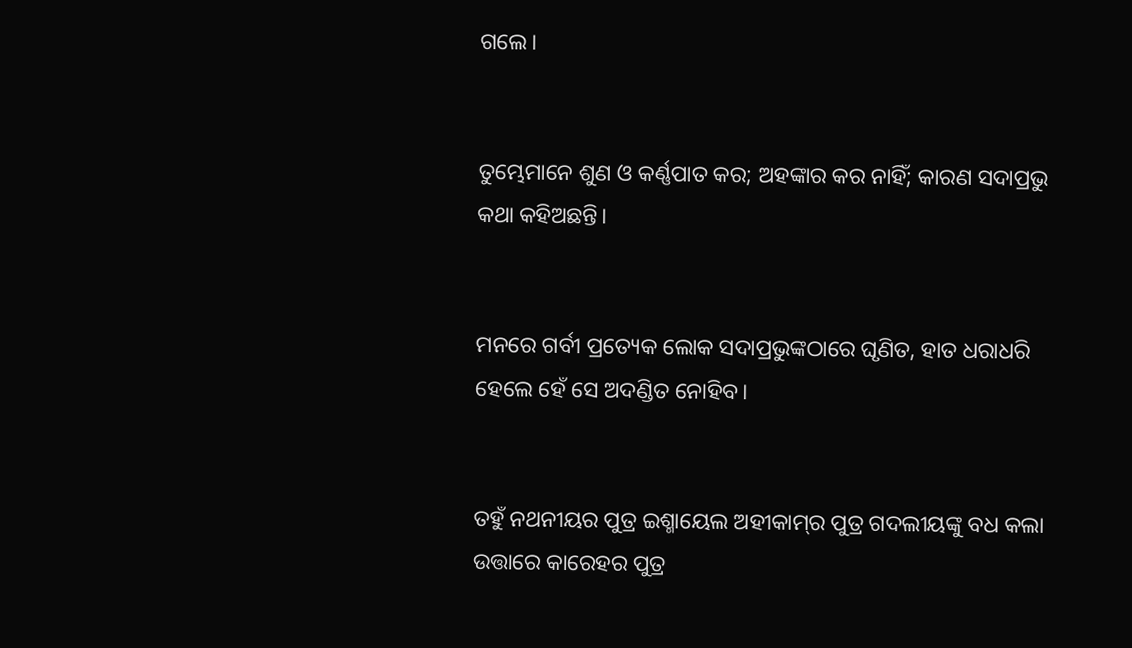ଗଲେ।


ତୁମ୍ଭେମାନେ ଶୁଣ ଓ କର୍ଣ୍ଣପାତ କର; ଅହଙ୍କାର କର ନାହିଁ; କାରଣ ସଦାପ୍ରଭୁ କଥା କହିଅଛନ୍ତି।


ମନରେ ଗର୍ବୀ ପ୍ରତ୍ୟେକ ଲୋକ ସଦାପ୍ରଭୁଙ୍କଠାରେ ଘୃଣିତ, ହାତ ଧରାଧରି ହେଲେ ହେଁ ସେ ଅଦଣ୍ଡିତ ନୋହିବ।


ତହୁଁ ନଥନୀୟର ପୁତ୍ର ଇଶ୍ମାୟେଲ ଅହୀକାମ୍‍‍ର ପୁତ୍ର ଗଦଲୀୟଙ୍କୁ ବଧ କଲା ଉତ୍ତାରେ କାରେହର ପୁତ୍ର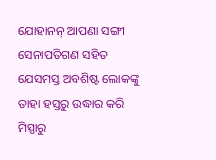ଯୋହାନନ୍‍ ଆପଣା ସଙ୍ଗୀ ସେନାପତିଗଣ ସହିତ ଯେସମସ୍ତ ଅବଶିଷ୍ଟ ଲୋକଙ୍କୁ ତାହା ହସ୍ତରୁ ଉଦ୍ଧାର କରି ମିସ୍ପାରୁ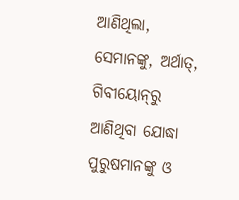ଆଣିଥିଲା, ସେମାନଙ୍କୁ, ଅର୍ଥାତ୍‍, ଗିବୀୟୋନ୍‍ରୁ ଆଣିଥିବା ଯୋଦ୍ଧା ପୁରୁଷମାନଙ୍କୁ ଓ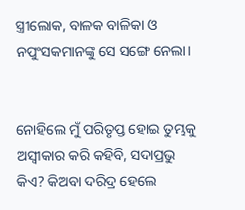ସ୍ତ୍ରୀଲୋକ, ବାଳକ ବାଳିକା ଓ ନପୁଂସକମାନଙ୍କୁ ସେ ସଙ୍ଗେ ନେଲା।


ନୋହିଲେ ମୁଁ ପରିତୃପ୍ତ ହୋଇ ତୁମ୍ଭକୁ ଅସ୍ୱୀକାର କରି କହିବି, ସଦାପ୍ରଭୁ କିଏ? କିଅବା ଦରିଦ୍ର ହେଲେ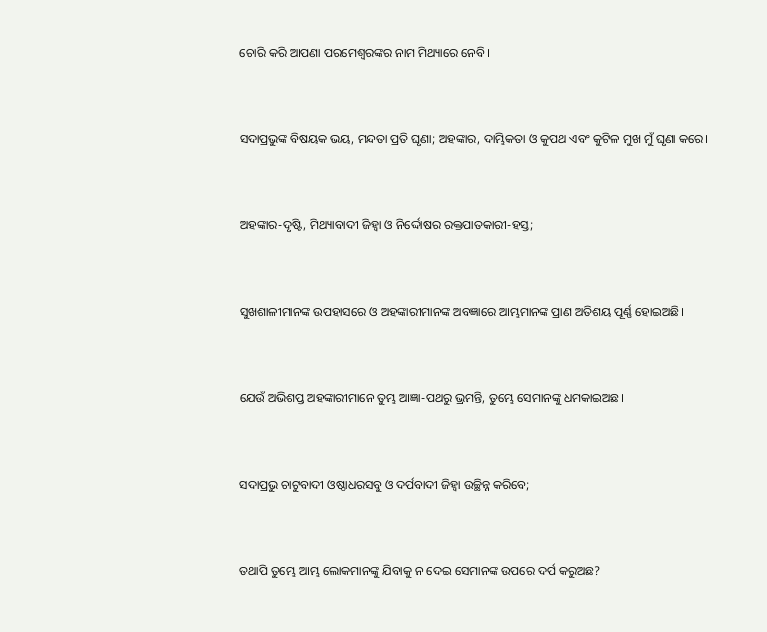ଚୋରି କରି ଆପଣା ପରମେଶ୍ୱରଙ୍କର ନାମ ମିଥ୍ୟାରେ ନେବି।


ସଦାପ୍ରଭୁଙ୍କ ବିଷୟକ ଭୟ, ମନ୍ଦତା ପ୍ରତି ଘୃଣା; ଅହଙ୍କାର, ଦାମ୍ଭିକତା ଓ କୁପଥ ଏବଂ କୁଟିଳ ମୁଖ ମୁଁ ଘୃଣା କରେ।


ଅହଙ୍କାର-ଦୃଷ୍ଟି, ମିଥ୍ୟାବାଦୀ ଜିହ୍ୱା ଓ ନିର୍ଦ୍ଦୋଷର ରକ୍ତପାତକାରୀ-ହସ୍ତ;


ସୁଖଶାଳୀମାନଙ୍କ ଉପହାସରେ ଓ ଅହଙ୍କାରୀମାନଙ୍କ ଅବଜ୍ଞାରେ ଆମ୍ଭମାନଙ୍କ ପ୍ରାଣ ଅତିଶୟ ପୂର୍ଣ୍ଣ ହୋଇଅଛି।


ଯେଉଁ ଅଭିଶପ୍ତ ଅହଙ୍କାରୀମାନେ ତୁମ୍ଭ ଆଜ୍ଞା-ପଥରୁ ଭ୍ରମନ୍ତି, ତୁମ୍ଭେ ସେମାନଙ୍କୁ ଧମକାଇଅଛ।


ସଦାପ୍ରଭୁ ଚାଟୁବାଦୀ ଓଷ୍ଠାଧରସବୁ ଓ ଦର୍ପବାଦୀ ଜିହ୍ୱା ଉଚ୍ଛିନ୍ନ କରିବେ;


ତଥାପି ତୁମ୍ଭେ ଆମ୍ଭ ଲୋକମାନଙ୍କୁ ଯିବାକୁ ନ ଦେଇ ସେମାନଙ୍କ ଉପରେ ଦର୍ପ କରୁଅଛ?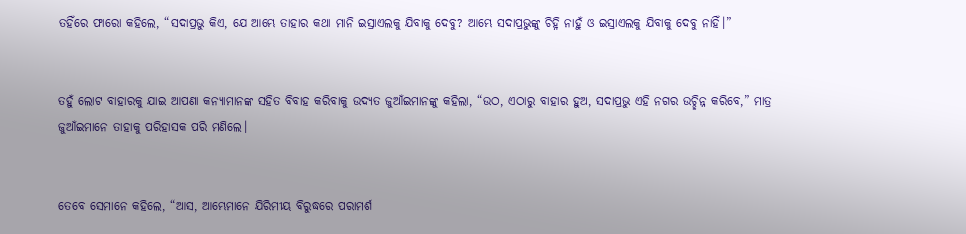ତହିଁରେ ଫାରୋ କହିଲେ, “ସଦାପ୍ରଭୁ କିଏ, ଯେ ଆମ୍ଭେ ତାହାର କଥା ମାନି ଇସ୍ରାଏଲକୁ ଯିବାକୁ ଦେବୁ? ଆମ୍ଭେ ସଦାପ୍ରଭୁଙ୍କୁ ଚିହ୍ନି ନାହୁଁ ଓ ଇସ୍ରାଏଲକୁ ଯିବାକୁ ଦେବୁ ନାହିଁ।”


ତହୁଁ ଲୋଟ ବାହାରକୁ ଯାଇ ଆପଣା କନ୍ୟାମାନଙ୍କ ସହିତ ବିବାହ କରିବାକୁ ଉଦ୍ୟତ ଜୁଆଁଇମାନଙ୍କୁ କହିଲା, “ଉଠ, ଏଠାରୁ ବାହାର ହୁଅ, ସଦାପ୍ରଭୁ ଏହି ନଗର ଉଚ୍ଛିନ୍ନ କରିବେ,” ମାତ୍ର ଜୁଆଁଇମାନେ ତାହାକୁ ପରିହାସକ ପରି ମଣିଲେ।


ତେବେ ସେମାନେ କହିଲେ, “ଆସ, ଆମ୍ଭେମାନେ ଯିରିମୀୟ ବିରୁଦ୍ଧରେ ପରାମର୍ଶ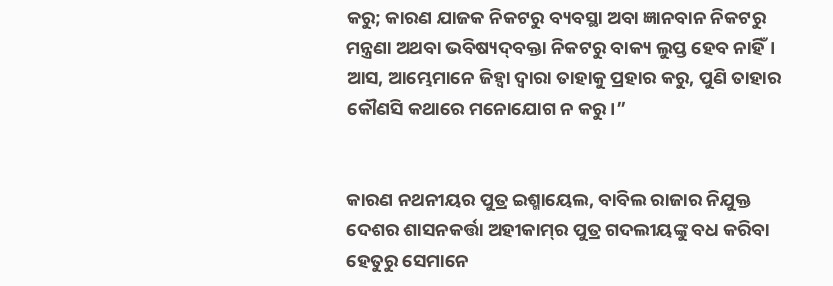କରୁ; କାରଣ ଯାଜକ ନିକଟରୁ ବ୍ୟବସ୍ଥା ଅବା ଜ୍ଞାନବାନ ନିକଟରୁ ମନ୍ତ୍ରଣା ଅଥବା ଭବିଷ୍ୟଦ୍‍ବକ୍ତା ନିକଟରୁ ବାକ୍ୟ ଲୁପ୍ତ ହେବ ନାହିଁ। ଆସ, ଆମ୍ଭେମାନେ ଜିହ୍ୱା ଦ୍ୱାରା ତାହାକୁ ପ୍ରହାର କରୁ, ପୁଣି ତାହାର କୌଣସି କଥାରେ ମନୋଯୋଗ ନ କରୁ।”


କାରଣ ନଥନୀୟର ପୁତ୍ର ଇଶ୍ମାୟେଲ, ବାବିଲ ରାଜାର ନିଯୁକ୍ତ ଦେଶର ଶାସନକର୍ତ୍ତା ଅହୀକାମ୍‍‍ର ପୁତ୍ର ଗଦଲୀୟଙ୍କୁ ବଧ କରିବା ହେତୁରୁ ସେମାନେ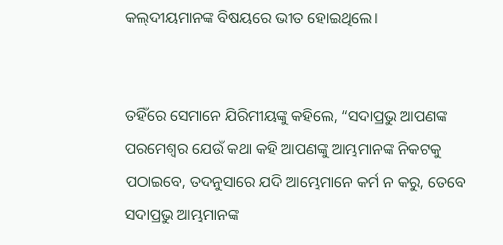କଲ୍‍ଦୀୟମାନଙ୍କ ବିଷୟରେ ଭୀତ ହୋଇଥିଲେ।


ତହିଁରେ ସେମାନେ ଯିରିମୀୟଙ୍କୁ କହିଲେ, “ସଦାପ୍ରଭୁ ଆପଣଙ୍କ ପରମେଶ୍ୱର ଯେଉଁ କଥା କହି ଆପଣଙ୍କୁ ଆମ୍ଭମାନଙ୍କ ନିକଟକୁ ପଠାଇବେ, ତଦନୁସାରେ ଯଦି ଆମ୍ଭେମାନେ କର୍ମ ନ କରୁ, ତେବେ ସଦାପ୍ରଭୁ ଆମ୍ଭମାନଙ୍କ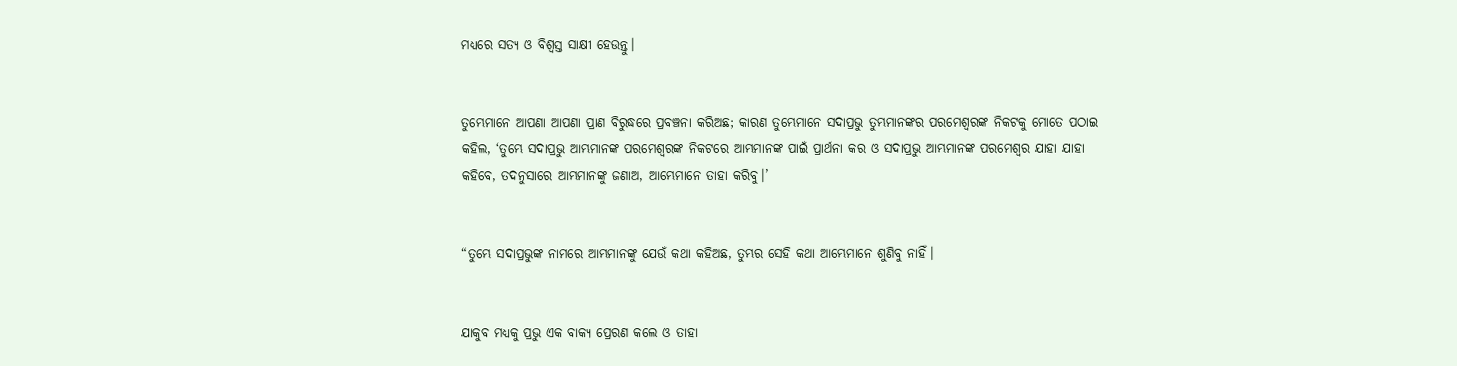ମଧ୍ୟରେ ସତ୍ୟ ଓ ବିଶ୍ୱସ୍ତ ସାକ୍ଷୀ ହେଉନ୍ତୁ।


ତୁମ୍ଭେମାନେ ଆପଣା ଆପଣା ପ୍ରାଣ ବିରୁଦ୍ଧରେ ପ୍ରବଞ୍ଚନା କରିଅଛ; କାରଣ ତୁମ୍ଭେମାନେ ସଦାପ୍ରଭୁ ତୁମ୍ଭମାନଙ୍କର ପରମେଶ୍ୱରଙ୍କ ନିକଟକୁ ମୋତେ ପଠାଇ କହିଲ, ‘ତୁମ୍ଭେ ସଦାପ୍ରଭୁ ଆମ୍ଭମାନଙ୍କ ପରମେଶ୍ୱରଙ୍କ ନିକଟରେ ଆମ୍ଭମାନଙ୍କ ପାଇଁ ପ୍ରାର୍ଥନା କର ଓ ସଦାପ୍ରଭୁ ଆମ୍ଭମାନଙ୍କ ପରମେଶ୍ୱର ଯାହା ଯାହା କହିବେ, ତଦନୁସାରେ ଆମ୍ଭମାନଙ୍କୁ ଜଣାଅ, ଆମ୍ଭେମାନେ ତାହା କରିବୁ।’


“ତୁମ୍ଭେ ସଦାପ୍ରଭୁଙ୍କ ନାମରେ ଆମ୍ଭମାନଙ୍କୁ ଯେଉଁ କଥା କହିଅଛ, ତୁମ୍ଭର ସେହି କଥା ଆମ୍ଭେମାନେ ଶୁଣିବୁ ନାହିଁ।


ଯାକୁବ ମଧ୍ୟକୁ ପ୍ରଭୁ ଏକ ବାକ୍ୟ ପ୍ରେରଣ କଲେ ଓ ତାହା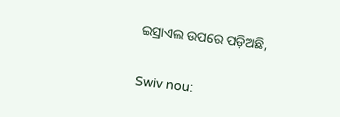ଇସ୍ରାଏଲ ଉପରେ ପଡ଼ିଅଛି,


Swiv nou: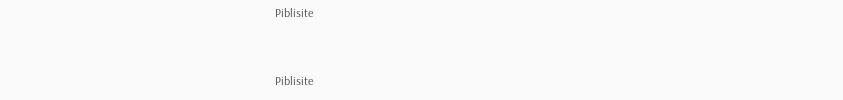Piblisite


Piblisite